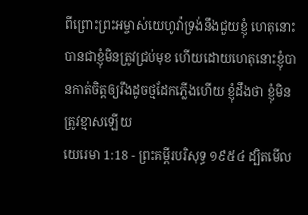ពីព្រោះព្រះអម្ចាស់យេហូវ៉ាទ្រង់នឹងជួយខ្ញុំ ហេតុនោះបានជាខ្ញុំមិនត្រូវជ្រប់មុខ ហើយដោយហេតុនោះខ្ញុំបានកាត់ចិត្តឲ្យរឹងដូចថ្មដែកភ្លើងហើយ ខ្ញុំដឹងថា ខ្ញុំមិនត្រូវខ្មាសឡើយ
យេរេមា 1:18 - ព្រះគម្ពីរបរិសុទ្ធ ១៩៥៤ ដ្បិតមើល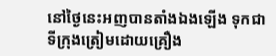នៅថ្ងៃនេះអញបានតាំងឯងឡើង ទុកជាទីក្រុងត្រៀមដោយគ្រឿង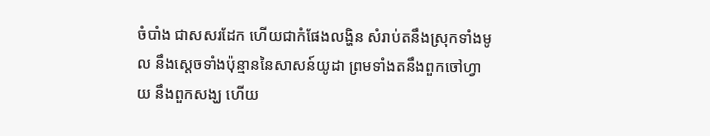ចំបាំង ជាសសរដែក ហើយជាកំផែងលង្ហិន សំរាប់តនឹងស្រុកទាំងមូល នឹងស្តេចទាំងប៉ុន្មាននៃសាសន៍យូដា ព្រមទាំងតនឹងពួកចៅហ្វាយ នឹងពួកសង្ឃ ហើយ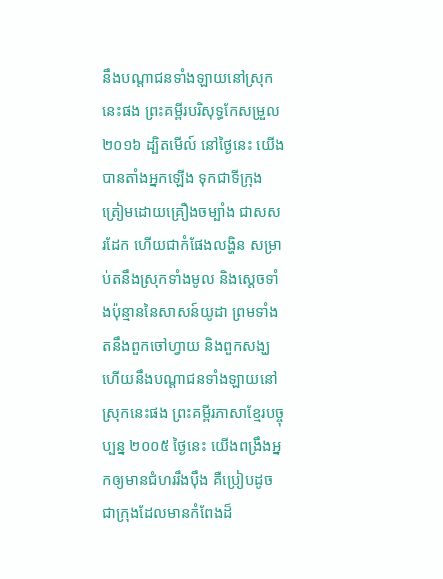នឹងបណ្តាជនទាំងឡាយនៅស្រុកនេះផង ព្រះគម្ពីរបរិសុទ្ធកែសម្រួល ២០១៦ ដ្បិតមើល៍ នៅថ្ងៃនេះ យើងបានតាំងអ្នកឡើង ទុកជាទីក្រុងត្រៀមដោយគ្រឿងចម្បាំង ជាសសរដែក ហើយជាកំផែងលង្ហិន សម្រាប់តនឹងស្រុកទាំងមូល និងស្តេចទាំងប៉ុន្មាននៃសាសន៍យូដា ព្រមទាំងតនឹងពួកចៅហ្វាយ និងពួកសង្ឃ ហើយនឹងបណ្ដាជនទាំងឡាយនៅស្រុកនេះផង ព្រះគម្ពីរភាសាខ្មែរបច្ចុប្បន្ន ២០០៥ ថ្ងៃនេះ យើងពង្រឹងអ្នកឲ្យមានជំហររឹងប៉ឹង គឺប្រៀបដូចជាក្រុងដែលមានកំពែងដ៏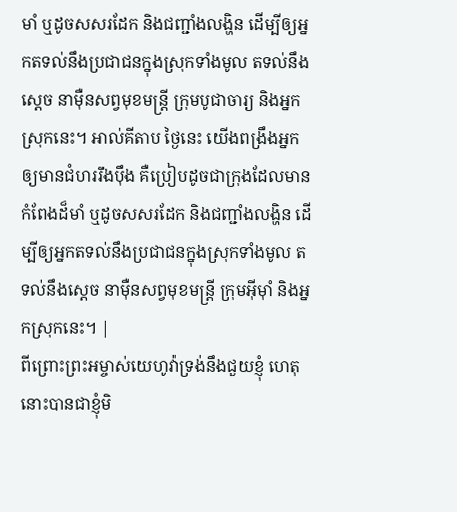មាំ ឬដូចសសរដែក និងជញ្ជាំងលង្ហិន ដើម្បីឲ្យអ្នកតទល់នឹងប្រជាជនក្នុងស្រុកទាំងមូល តទល់នឹងស្ដេច នាម៉ឺនសព្វមុខមន្ត្រី ក្រុមបូជាចារ្យ និងអ្នកស្រុកនេះ។ អាល់គីតាប ថ្ងៃនេះ យើងពង្រឹងអ្នកឲ្យមានជំហររឹងប៉ឹង គឺប្រៀបដូចជាក្រុងដែលមានកំពែងដ៏មាំ ឬដូចសសរដែក និងជញ្ជាំងលង្ហិន ដើម្បីឲ្យអ្នកតទល់នឹងប្រជាជនក្នុងស្រុកទាំងមូល តទល់នឹងស្ដេច នាម៉ឺនសព្វមុខមន្ត្រី ក្រុមអ៊ីមុាំ និងអ្នកស្រុកនេះ។ |
ពីព្រោះព្រះអម្ចាស់យេហូវ៉ាទ្រង់នឹងជួយខ្ញុំ ហេតុនោះបានជាខ្ញុំមិ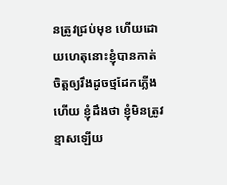នត្រូវជ្រប់មុខ ហើយដោយហេតុនោះខ្ញុំបានកាត់ចិត្តឲ្យរឹងដូចថ្មដែកភ្លើងហើយ ខ្ញុំដឹងថា ខ្ញុំមិនត្រូវខ្មាសឡើយ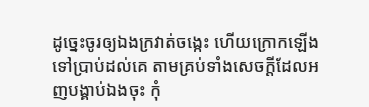ដូច្នេះចូរឲ្យឯងក្រវាត់ចង្កេះ ហើយក្រោកឡើងទៅប្រាប់ដល់គេ តាមគ្រប់ទាំងសេចក្ដីដែលអញបង្គាប់ឯងចុះ កុំ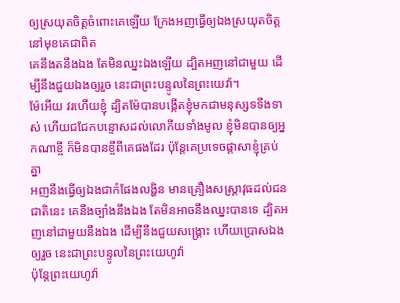ឲ្យស្រយុតចិត្តចំពោះគេឡើយ ក្រែងអញធ្វើឲ្យឯងស្រយុតចិត្តនៅមុខគេជាពិត
គេនឹងតនឹងឯង តែមិនឈ្នះឯងឡើយ ដ្បិតអញនៅជាមួយ ដើម្បីនឹងជួយឯងឲ្យរួច នេះជាព្រះបន្ទូលនៃព្រះយេវ៉ា។
ម៉ែអើយ វរហើយខ្ញុំ ដ្បិតម៉ែបានបង្កើតខ្ញុំមកជាមនុស្សទទឹងទាស់ ហើយជជែកបន្ទោសដល់លោកីយទាំងមូល ខ្ញុំមិនបានឲ្យអ្នកណាខ្ចី ក៏មិនបានខ្ចីពីគេផងដែរ ប៉ុន្តែគេប្រទេចផ្តាសាខ្ញុំគ្រប់គ្នា
អញនឹងធ្វើឲ្យឯងជាកំផែងលង្ហិន មានគ្រឿងសស្ត្រាវុធដល់ជនជាតិនេះ គេនឹងច្បាំងនឹងឯង តែមិនអាចនឹងឈ្នះបានទេ ដ្បិតអញនៅជាមួយនឹងឯង ដើម្បីនឹងជួយសង្គ្រោះ ហើយប្រោសឯងឲ្យរួច នេះជាព្រះបន្ទូលនៃព្រះយេហូវ៉ា
ប៉ុន្តែព្រះយេហូវ៉ា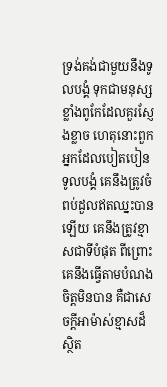ទ្រង់គង់ជាមួយនឹងទូលបង្គំ ទុកជាមនុស្សខ្លាំងពូកែដែលគួរស្ញែងខ្លាច ហេតុនោះពួកអ្នកដែលបៀតបៀនទូលបង្គំ គេនឹងត្រូវចំពប់ដួលឥតឈ្នះបានឡើយ គេនឹងត្រូវខ្មាសជាទីបំផុត ពីព្រោះគេនឹងធ្វើតាមបំណងចិត្តមិនបាន គឺជាសេចក្ដីអាម៉ាស់ខ្មាសដ៏ស្ថិត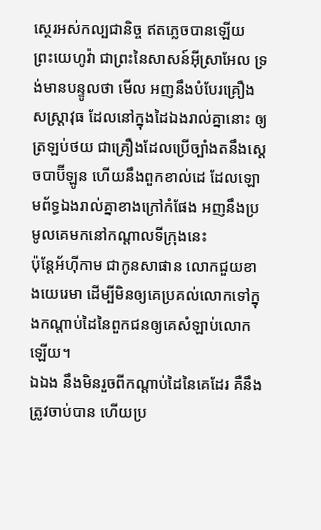ស្ថេរអស់កល្បជានិច្ច ឥតភ្លេចបានឡើយ
ព្រះយេហូវ៉ា ជាព្រះនៃសាសន៍អ៊ីស្រាអែល ទ្រង់មានបន្ទូលថា មើល អញនឹងបំបែរគ្រឿងសស្ត្រាវុធ ដែលនៅក្នុងដៃឯងរាល់គ្នានោះ ឲ្យត្រឡប់ថយ ជាគ្រឿងដែលប្រើច្បាំងតនឹងស្តេចបាប៊ីឡូន ហើយនឹងពួកខាល់ដេ ដែលឡោមព័ទ្ធឯងរាល់គ្នាខាងក្រៅកំផែង អញនឹងប្រមូលគេមកនៅកណ្តាលទីក្រុងនេះ
ប៉ុន្តែអ័ហ៊ីកាម ជាកូនសាផាន លោកជួយខាងយេរេមា ដើម្បីមិនឲ្យគេប្រគល់លោកទៅក្នុងកណ្តាប់ដៃនៃពួកជនឲ្យគេសំឡាប់លោកឡើយ។
ឯឯង នឹងមិនរួចពីកណ្តាប់ដៃនៃគេដែរ គឺនឹងត្រូវចាប់បាន ហើយប្រ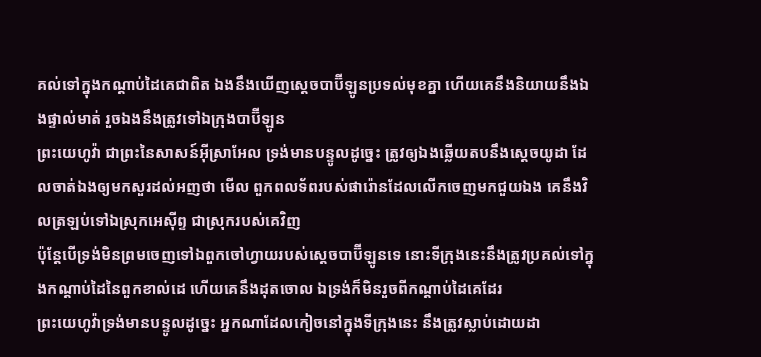គល់ទៅក្នុងកណ្តាប់ដៃគេជាពិត ឯងនឹងឃើញស្តេចបាប៊ីឡូនប្រទល់មុខគ្នា ហើយគេនឹងនិយាយនឹងឯងផ្ទាល់មាត់ រួចឯងនឹងត្រូវទៅឯក្រុងបាប៊ីឡូន
ព្រះយេហូវ៉ា ជាព្រះនៃសាសន៍អ៊ីស្រាអែល ទ្រង់មានបន្ទូលដូច្នេះ ត្រូវឲ្យឯងឆ្លើយតបនឹងស្តេចយូដា ដែលចាត់ឯងឲ្យមកសួរដល់អញថា មើល ពួកពលទ័ពរបស់ផារ៉ោនដែលលើកចេញមកជួយឯង គេនឹងវិលត្រឡប់ទៅឯស្រុកអេស៊ីព្ទ ជាស្រុករបស់គេវិញ
ប៉ុន្តែបើទ្រង់មិនព្រមចេញទៅឯពួកចៅហ្វាយរបស់ស្តេចបាប៊ីឡូនទេ នោះទីក្រុងនេះនឹងត្រូវប្រគល់ទៅក្នុងកណ្តាប់ដៃនៃពួកខាល់ដេ ហើយគេនឹងដុតចោល ឯទ្រង់ក៏មិនរួចពីកណ្តាប់ដៃគេដែរ
ព្រះយេហូវ៉ាទ្រង់មានបន្ទូលដូច្នេះ អ្នកណាដែលកៀចនៅក្នុងទីក្រុងនេះ នឹងត្រូវស្លាប់ដោយដា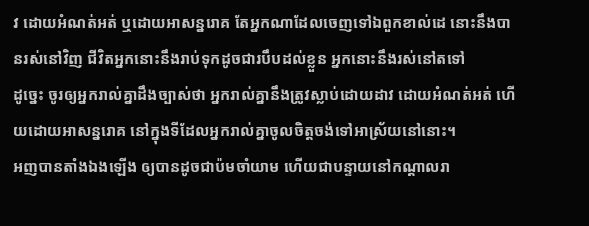វ ដោយអំណត់អត់ ឬដោយអាសន្នរោគ តែអ្នកណាដែលចេញទៅឯពួកខាល់ដេ នោះនឹងបានរស់នៅវិញ ជីវិតអ្នកនោះនឹងរាប់ទុកដូចជារបឹបដល់ខ្លួន អ្នកនោះនឹងរស់នៅតទៅ
ដូច្នេះ ចូរឲ្យអ្នករាល់គ្នាដឹងច្បាស់ថា អ្នករាល់គ្នានឹងត្រូវស្លាប់ដោយដាវ ដោយអំណត់អត់ ហើយដោយអាសន្នរោគ នៅក្នុងទីដែលអ្នករាល់គ្នាចូលចិត្តចង់ទៅអាស្រ័យនៅនោះ។
អញបានតាំងឯងឡើង ឲ្យបានដូចជាប៉មចាំយាម ហើយជាបន្ទាយនៅកណ្តាលរា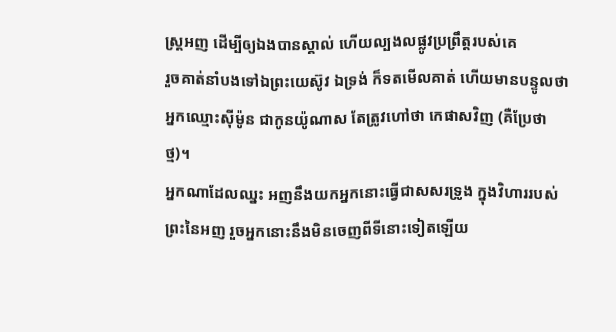ស្ត្រអញ ដើម្បីឲ្យឯងបានស្គាល់ ហើយល្បងលផ្លូវប្រព្រឹត្តរបស់គេ
រួចគាត់នាំបងទៅឯព្រះយេស៊ូវ ឯទ្រង់ ក៏ទតមើលគាត់ ហើយមានបន្ទូលថា អ្នកឈ្មោះស៊ីម៉ូន ជាកូនយ៉ូណាស តែត្រូវហៅថា កេផាសវិញ (គឺប្រែថា ថ្ម)។
អ្នកណាដែលឈ្នះ អញនឹងយកអ្នកនោះធ្វើជាសសរទ្រូង ក្នុងវិហាររបស់ព្រះនៃអញ រួចអ្នកនោះនឹងមិនចេញពីទីនោះទៀតឡើយ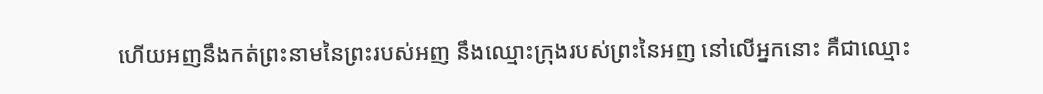ហើយអញនឹងកត់ព្រះនាមនៃព្រះរបស់អញ នឹងឈ្មោះក្រុងរបស់ព្រះនៃអញ នៅលើអ្នកនោះ គឺជាឈ្មោះ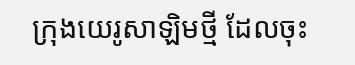ក្រុងយេរូសាឡិមថ្មី ដែលចុះ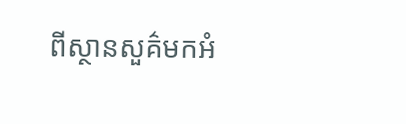ពីស្ថានសួគ៌មកអំ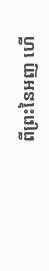ពីព្រះនៃអញ ហើ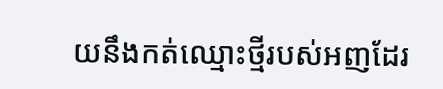យនឹងកត់ឈ្មោះថ្មីរបស់អញដែរ